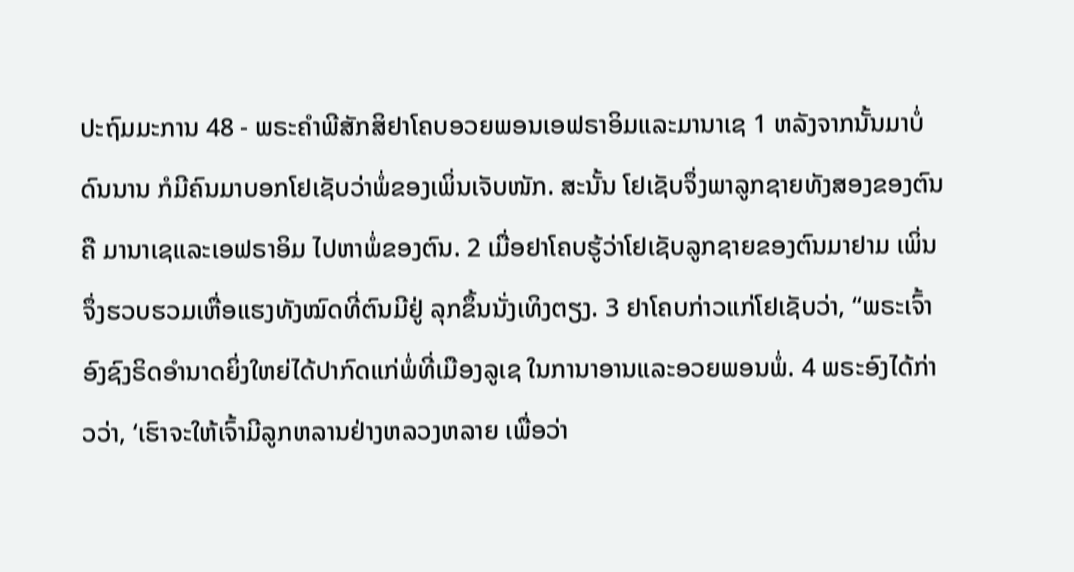ປະຖົມມະການ 48 - ພຣະຄຳພີສັກສິຢາໂຄບອວຍພອນເອຟຣາອິມແລະມານາເຊ 1 ຫລັງຈາກນັ້ນມາບໍ່ດົນນານ ກໍມີຄົນມາບອກໂຢເຊັບວ່າພໍ່ຂອງເພິ່ນເຈັບໜັກ. ສະນັ້ນ ໂຢເຊັບຈຶ່ງພາລູກຊາຍທັງສອງຂອງຕົນຄື ມານາເຊແລະເອຟຣາອິມ ໄປຫາພໍ່ຂອງຕົນ. 2 ເມື່ອຢາໂຄບຮູ້ວ່າໂຢເຊັບລູກຊາຍຂອງຕົນມາຢາມ ເພິ່ນຈຶ່ງຮວບຮວມເຫື່ອແຮງທັງໝົດທີ່ຕົນມີຢູ່ ລຸກຂຶ້ນນັ່ງເທິງຕຽງ. 3 ຢາໂຄບກ່າວແກ່ໂຢເຊັບວ່າ, “ພຣະເຈົ້າອົງຊົງຣິດອຳນາດຍິ່ງໃຫຍ່ໄດ້ປາກົດແກ່ພໍ່ທີ່ເມືອງລູເຊ ໃນການາອານແລະອວຍພອນພໍ່. 4 ພຣະອົງໄດ້ກ່າວວ່າ, ‘ເຮົາຈະໃຫ້ເຈົ້າມີລູກຫລານຢ່າງຫລວງຫລາຍ ເພື່ອວ່າ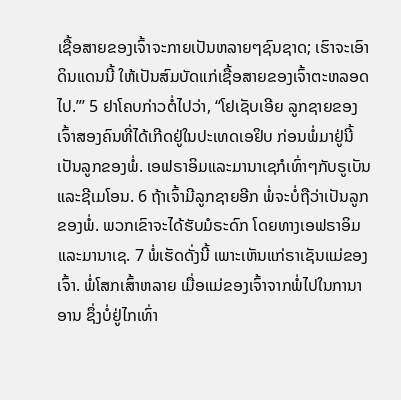ເຊື້ອສາຍຂອງເຈົ້າຈະກາຍເປັນຫລາຍໆຊົນຊາດ; ເຮົາຈະເອົາດິນແດນນີ້ ໃຫ້ເປັນສົມບັດແກ່ເຊື້ອສາຍຂອງເຈົ້າຕະຫລອດໄປ.”’ 5 ຢາໂຄບກ່າວຕໍ່ໄປວ່າ, “ໂຢເຊັບເອີຍ ລູກຊາຍຂອງເຈົ້າສອງຄົນທີ່ໄດ້ເກີດຢູ່ໃນປະເທດເອຢິບ ກ່ອນພໍ່ມາຢູ່ນີ້ເປັນລູກຂອງພໍ່. ເອຟຣາອິມແລະມານາເຊກໍເທົ່າໆກັບຣູເບັນແລະຊີເມໂອນ. 6 ຖ້າເຈົ້າມີລູກຊາຍອີກ ພໍ່ຈະບໍ່ຖືວ່າເປັນລູກຂອງພໍ່. ພວກເຂົາຈະໄດ້ຮັບມໍຣະດົກ ໂດຍທາງເອຟຣາອິມແລະມານາເຊ. 7 ພໍ່ເຮັດດັ່ງນີ້ ເພາະເຫັນແກ່ຣາເຊັນແມ່ຂອງເຈົ້າ. ພໍ່ໂສກເສົ້າຫລາຍ ເມື່ອແມ່ຂອງເຈົ້າຈາກພໍ່ໄປໃນການາອານ ຊຶ່ງບໍ່ຢູ່ໄກເທົ່າ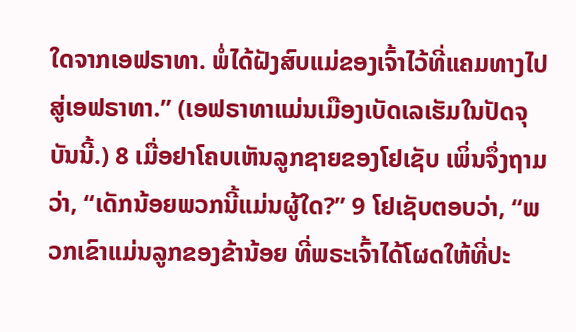ໃດຈາກເອຟຣາທາ. ພໍ່ໄດ້ຝັງສົບແມ່ຂອງເຈົ້າໄວ້ທີ່ແຄມທາງໄປສູ່ເອຟຣາທາ.” (ເອຟຣາທາແມ່ນເມືອງເບັດເລເຮັມໃນປັດຈຸບັນນີ້.) 8 ເມື່ອຢາໂຄບເຫັນລູກຊາຍຂອງໂຢເຊັບ ເພິ່ນຈຶ່ງຖາມວ່າ, “ເດັກນ້ອຍພວກນີ້ແມ່ນຜູ້ໃດ?” 9 ໂຢເຊັບຕອບວ່າ, “ພວກເຂົາແມ່ນລູກຂອງຂ້ານ້ອຍ ທີ່ພຣະເຈົ້າໄດ້ໂຜດໃຫ້ທີ່ປະ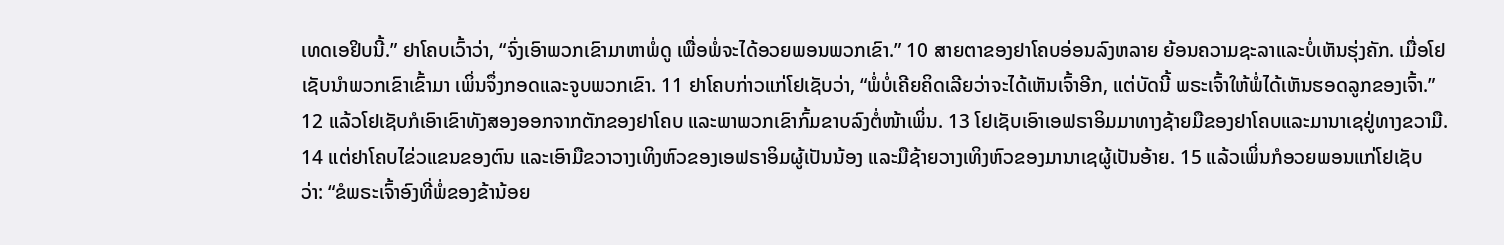ເທດເອຢິບນີ້.” ຢາໂຄບເວົ້າວ່າ, “ຈົ່ງເອົາພວກເຂົາມາຫາພໍ່ດູ ເພື່ອພໍ່ຈະໄດ້ອວຍພອນພວກເຂົາ.” 10 ສາຍຕາຂອງຢາໂຄບອ່ອນລົງຫລາຍ ຍ້ອນຄວາມຊະລາແລະບໍ່ເຫັນຮຸ່ງຄັກ. ເມື່ອໂຢເຊັບນຳພວກເຂົາເຂົ້າມາ ເພິ່ນຈຶ່ງກອດແລະຈູບພວກເຂົາ. 11 ຢາໂຄບກ່າວແກ່ໂຢເຊັບວ່າ, “ພໍ່ບໍ່ເຄີຍຄິດເລີຍວ່າຈະໄດ້ເຫັນເຈົ້າອີກ, ແຕ່ບັດນີ້ ພຣະເຈົ້າໃຫ້ພໍ່ໄດ້ເຫັນຮອດລູກຂອງເຈົ້າ.” 12 ແລ້ວໂຢເຊັບກໍເອົາເຂົາທັງສອງອອກຈາກຕັກຂອງຢາໂຄບ ແລະພາພວກເຂົາກົ້ມຂາບລົງຕໍ່ໜ້າເພິ່ນ. 13 ໂຢເຊັບເອົາເອຟຣາອິມມາທາງຊ້າຍມືຂອງຢາໂຄບແລະມານາເຊຢູ່ທາງຂວາມື. 14 ແຕ່ຢາໂຄບໄຂ່ວແຂນຂອງຕົນ ແລະເອົາມືຂວາວາງເທິງຫົວຂອງເອຟຣາອິມຜູ້ເປັນນ້ອງ ແລະມືຊ້າຍວາງເທິງຫົວຂອງມານາເຊຜູ້ເປັນອ້າຍ. 15 ແລ້ວເພິ່ນກໍອວຍພອນແກ່ໂຢເຊັບ ວ່າ: “ຂໍພຣະເຈົ້າອົງທີ່ພໍ່ຂອງຂ້ານ້ອຍ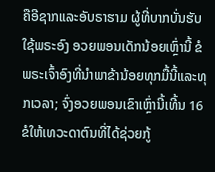ຄືອີຊາກແລະອັບຣາຮາມ ຜູ້ທີ່ບາກບັ່ນຮັບໃຊ້ພຣະອົງ ອວຍພອນເດັກນ້ອຍເຫຼົ່ານີ້ ຂໍພຣະເຈົ້າອົງທີ່ນຳພາຂ້ານ້ອຍທຸກມື້ນີ້ແລະທຸກເວລາ; ຈົ່ງອວຍພອນເຂົາເຫຼົ່ານີ້ເທີ້ນ 16 ຂໍໃຫ້ເທວະດາຕົນທີ່ໄດ້ຊ່ວຍກູ້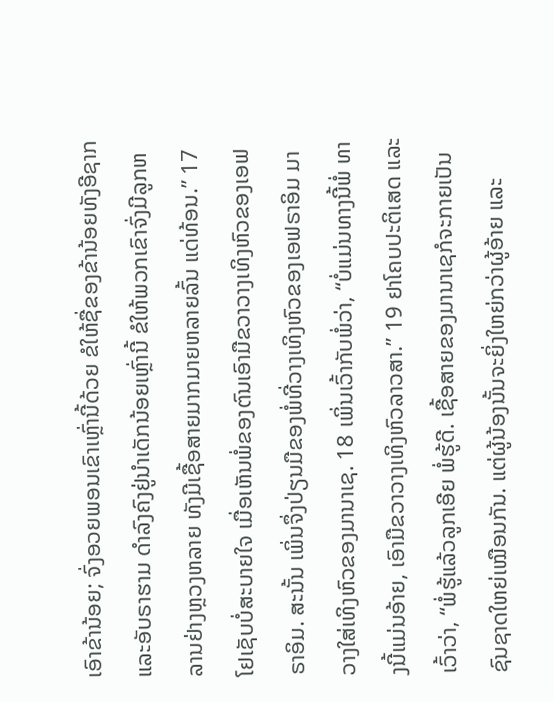ເອົາຂ້ານ້ອຍ; ຈົ່ງອວຍພອນເຂົາເຫຼົ່ານີ້ດ້ວຍ ຂໍໃຫ້ຊື່ຂອງຂ້ານ້ອຍທັງອີຊາກແລະອັບຣາຮາມ ດຳລົງຄົງຢູ່ນຳເດັກນ້ອຍເຫຼົ່ານີ້ ຂໍໃຫ້ພວກເຂົາຈົ່ງມີລູກຫລານຢ່າງຫຼວງຫລາຍ ທັງມີເຊື້ອສາຍມາກມາຍຫລາຍລົ້ນ ແດ່ທ້ອນ.” 17 ໂຢເຊັບບໍ່ສະບາຍໃຈ ເມື່ອເຫັນພໍ່ຂອງຕົນເອົາມືຂວາວາງເທິງຫົວຂອງເອຟຣາອິມ. ສະນັ້ນ ເພິ່ນຈຶ່ງປ່ຽນມືຂອງພໍ່ທີ່ວາງເທິງຫົວຂອງເອຟຣາອິມ ມາວາງໃສ່ເທິງຫົວຂອງມານາເຊ. 18 ເພິ່ນເວົ້າກັບພໍ່ວ່າ, “ບໍ່ແມ່ນທາງນີ້ພໍ່ ທາງນີ້ແມ່ນອ້າຍ, ເອົາມືຂວາວາງເທິງຫົວລາວສາ.” 19 ຢາໂຄບປະຕິເສດ ແລະເວົ້າວ່າ, “ພໍ່ຮູ້ແລ້ວລູກເອີຍ ພໍ່ຮູ້ດີ. ເຊື້ອສາຍຂອງມານາເຊກໍຈະກາຍເປັນຊົນຊາດໃຫຍ່ເໝືອນກັນ. ແຕ່ຜູ້ນ້ອງນັ້ນຈະຍິ່ງໃຫຍ່ກວ່າຜູ້ອ້າຍ ແລະ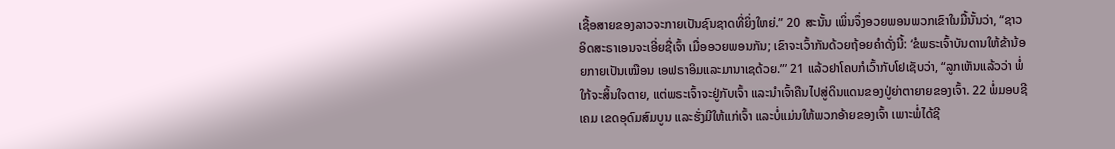ເຊື້ອສາຍຂອງລາວຈະກາຍເປັນຊົນຊາດທີ່ຍິ່ງໃຫຍ່.” 20 ສະນັ້ນ ເພິ່ນຈຶ່ງອວຍພອນພວກເຂົາໃນມື້ນັ້ນວ່າ, “ຊາວອິດສະຣາເອນຈະເອີ່ຍຊື່ເຈົ້າ ເມື່ອອວຍພອນກັນ; ເຂົາຈະເວົ້າກັນດ້ວຍຖ້ອຍຄຳດັ່ງນີ້: ‘ຂໍພຣະເຈົ້າບັນດານໃຫ້ຂ້ານ້ອຍກາຍເປັນເໝືອນ ເອຟຣາອິມແລະມານາເຊດ້ວຍ.”’ 21 ແລ້ວຢາໂຄບກໍເວົ້າກັບໂຢເຊັບວ່າ, “ລູກເຫັນແລ້ວວ່າ ພໍ່ໃກ້ຈະສິ້ນໃຈຕາຍ, ແຕ່ພຣະເຈົ້າຈະຢູ່ກັບເຈົ້າ ແລະນຳເຈົ້າຄືນໄປສູ່ດິນແດນຂອງປູ່ຍ່າຕາຍາຍຂອງເຈົ້າ. 22 ພໍ່ມອບຊີເຄມ ເຂດອຸດົມສົມບູນ ແລະຮັ່ງມີໃຫ້ແກ່ເຈົ້າ ແລະບໍ່ແມ່ນໃຫ້ພວກອ້າຍຂອງເຈົ້າ ເພາະພໍ່ໄດ້ຊີ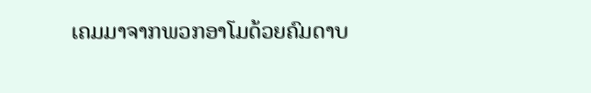ເຄມມາຈາກພວກອາໂມດ້ວຍຄົມດາບ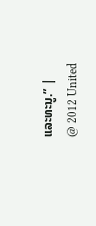ແລະທະນູ.” |
@ 2012 United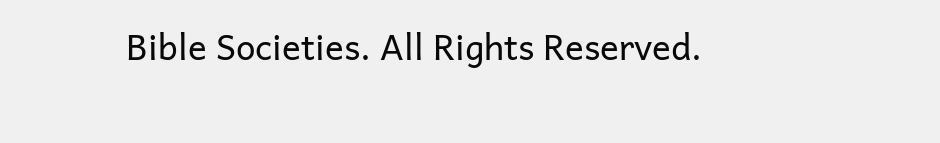Bible Societies. All Rights Reserved.